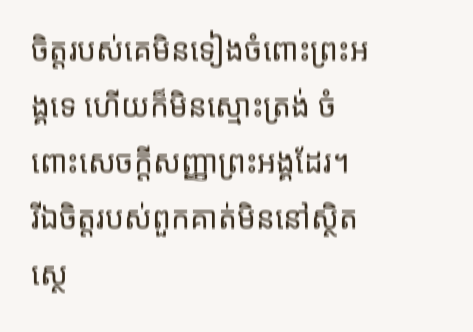ចិត្តរបស់គេមិនទៀងចំពោះព្រះអង្គទេ ហើយក៏មិនស្មោះត្រង់ ចំពោះសេចក្ដីសញ្ញាព្រះអង្គដែរ។
រីឯចិត្តរបស់ពួកគាត់មិននៅស្ថិតស្ថេ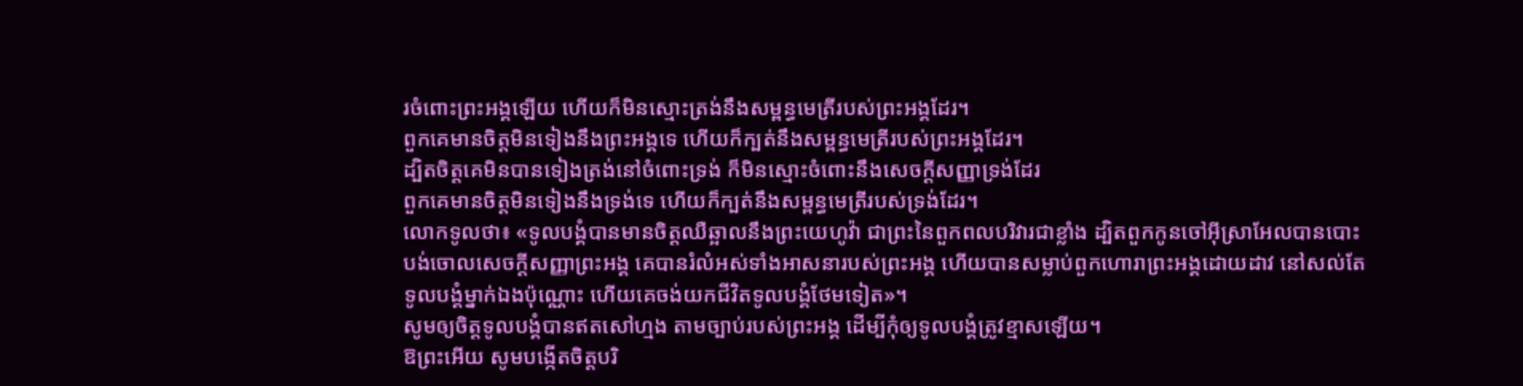រចំពោះព្រះអង្គឡើយ ហើយក៏មិនស្មោះត្រង់នឹងសម្ពន្ធមេត្រីរបស់ព្រះអង្គដែរ។
ពួកគេមានចិត្តមិនទៀងនឹងព្រះអង្គទេ ហើយក៏ក្បត់នឹងសម្ពន្ធមេត្រីរបស់ព្រះអង្គដែរ។
ដ្បិតចិត្តគេមិនបានទៀងត្រង់នៅចំពោះទ្រង់ ក៏មិនស្មោះចំពោះនឹងសេចក្ដីសញ្ញាទ្រង់ដែរ
ពួកគេមានចិត្តមិនទៀងនឹងទ្រង់ទេ ហើយក៏ក្បត់នឹងសម្ពន្ធមេត្រីរបស់ទ្រង់ដែរ។
លោកទូលថា៖ «ទូលបង្គំបានមានចិត្តឈឺឆ្អាលនឹងព្រះយេហូវ៉ា ជាព្រះនៃពួកពលបរិវារជាខ្លាំង ដ្បិតពួកកូនចៅអ៊ីស្រាអែលបានបោះបង់ចោលសេចក្ដីសញ្ញាព្រះអង្គ គេបានរំលំអស់ទាំងអាសនារបស់ព្រះអង្គ ហើយបានសម្លាប់ពួកហោរាព្រះអង្គដោយដាវ នៅសល់តែទូលបង្គំម្នាក់ឯងប៉ុណ្ណោះ ហើយគេចង់យកជីវិតទូលបង្គំថែមទៀត»។
សូមឲ្យចិត្តទូលបង្គំបានឥតសៅហ្មង តាមច្បាប់របស់ព្រះអង្គ ដើម្បីកុំឲ្យទូលបង្គំត្រូវខ្មាសឡើយ។
ឱព្រះអើយ សូមបង្កើតចិត្តបរិ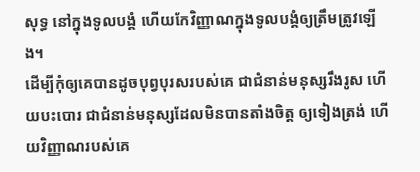សុទ្ធ នៅក្នុងទូលបង្គំ ហើយកែវិញ្ញាណក្នុងទូលបង្គំឲ្យត្រឹមត្រូវឡើង។
ដើម្បីកុំឲ្យគេបានដូចបុព្វបុរសរបស់គេ ជាជំនាន់មនុស្សរឹងរូស ហើយបះបោរ ជាជំនាន់មនុស្សដែលមិនបានតាំងចិត្ត ឲ្យទៀងត្រង់ ហើយវិញ្ញាណរបស់គេ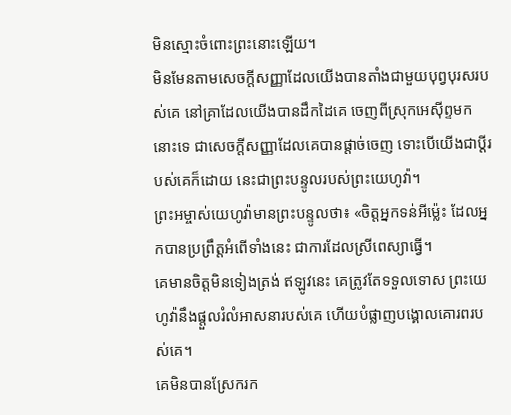មិនស្មោះចំពោះព្រះនោះឡើយ។
មិនមែនតាមសេចក្ដីសញ្ញាដែលយើងបានតាំងជាមួយបុព្វបុរសរបស់គេ នៅគ្រាដែលយើងបានដឹកដៃគេ ចេញពីស្រុកអេស៊ីព្ទមកនោះទេ ជាសេចក្ដីសញ្ញាដែលគេបានផ្តាច់ចេញ ទោះបើយើងជាប្ដីរបស់គេក៏ដោយ នេះជាព្រះបន្ទូលរបស់ព្រះយេហូវ៉ា។
ព្រះអម្ចាស់យេហូវ៉ាមានព្រះបន្ទូលថា៖ «ចិត្តអ្នកទន់អីម៉្លេះ ដែលអ្នកបានប្រព្រឹត្តអំពើទាំងនេះ ជាការដែលស្រីពេស្យាធ្វើ។
គេមានចិត្តមិនទៀងត្រង់ ឥឡូវនេះ គេត្រូវតែទទួលទោស ព្រះយេហូវ៉ានឹងផ្តួលរំលំអាសនារបស់គេ ហើយបំផ្លាញបង្គោលគោរពរបស់គេ។
គេមិនបានស្រែករក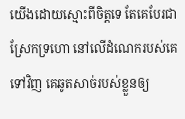យើងដោយស្មោះពីចិត្តទេ តែគេបែរជាស្រែកទ្រហោ នៅលើដំណេករបស់គេទៅវិញ គេឆូតសាច់របស់ខ្លួនឲ្យ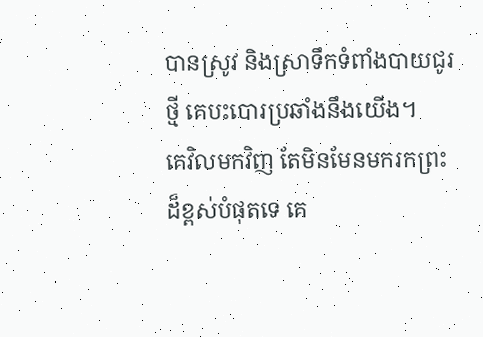បានស្រូវ និងស្រាទឹកទំពាំងបាយជូរថ្មី គេបះបោរប្រឆាំងនឹងយើង។
គេវិលមកវិញ តែមិនមែនមករកព្រះដ៏ខ្ពស់បំផុតទេ គេ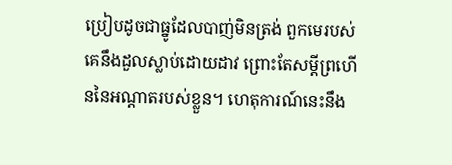ប្រៀបដូចជាធ្នូដែលបាញ់មិនត្រង់ ពួកមេរបស់គេនឹងដួលស្លាប់ដោយដាវ ព្រោះតែសម្ដីព្រហើននៃអណ្ដាតរបស់ខ្លួន។ ហេតុការណ៍នេះនឹង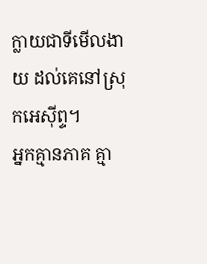ក្លាយជាទីមើលងាយ ដល់គេនៅស្រុកអេស៊ីព្ទ។
អ្នកគ្មានភាគ គ្មា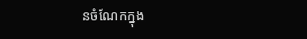នចំណែកក្នុង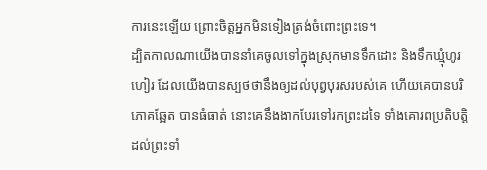ការនេះឡើយ ព្រោះចិត្តអ្នកមិនទៀងត្រង់ចំពោះព្រះទេ។
ដ្បិតកាលណាយើងបាននាំគេចូលទៅក្នុងស្រុកមានទឹកដោះ និងទឹកឃ្មុំហូរហៀរ ដែលយើងបានស្បថថានឹងឲ្យដល់បុព្វបុរសរបស់គេ ហើយគេបានបរិភោគឆ្អែត បានធំធាត់ នោះគេនឹងងាកបែរទៅរកព្រះដទៃ ទាំងគោរពប្រតិបត្តិដល់ព្រះទាំ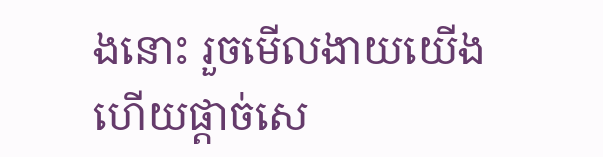ងនោះ រួចមើលងាយយើង ហើយផ្តាច់សេ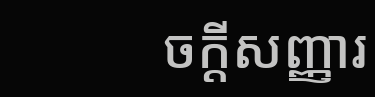ចក្ដីសញ្ញារ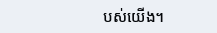បស់យើង។